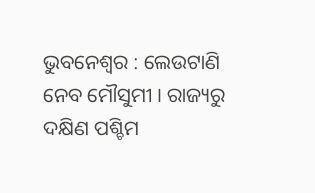ଭୁବନେଶ୍ୱର : ଲେଉଟାଣି ନେବ ମୌସୁମୀ । ରାଜ୍ୟରୁ ଦକ୍ଷିଣ ପଶ୍ଚିମ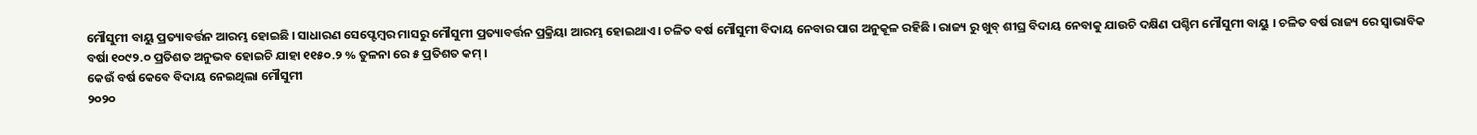ମୌସୁମୀ ବାୟୁ ପ୍ରତ୍ୟାବର୍ତ୍ତନ ଆରମ୍ଭ ହୋଇଛି । ସାଧାରଣ ସେପ୍ଟେମ୍ବର ମାସରୁ ମୌସୁମୀ ପ୍ରତ୍ୟାବର୍ତ୍ତନ ପ୍ରକ୍ରିୟା ଆରମ୍ଭ ହୋଇଥାଏ । ଚଳିତ ବର୍ଷ ମୌସୁମୀ ବିଦାୟ ନେବାର ପାଗ ଅନୁକୂଳ ରହିଛି । ରାଜ୍ୟ ରୁ ଖୁବ୍ ଶୀଘ୍ର ବିଦାୟ ନେବାକୁ ଯାଉଚି ଦକ୍ଷିଣ ପଶ୍ଚିମ ମୌସୁମୀ ବାୟୁ । ଚଳିତ ବର୍ଷ ରାଜ୍ୟ ରେ ସ୍ବାଭାବିକ ବର୍ଷା ୧୦୯୨.୦ ପ୍ରତିଶତ ଅନୁଭବ ହୋଇଚି ଯାହା ୧୧୫୦.୨ % ତୁଳନା ରେ ୫ ପ୍ରତିଶତ କମ୍ ।
କେଉଁ ବର୍ଷ କେବେ ବିଦାୟ ନେଇଥିଲା ମୌସୁମୀ
୨୦୨୦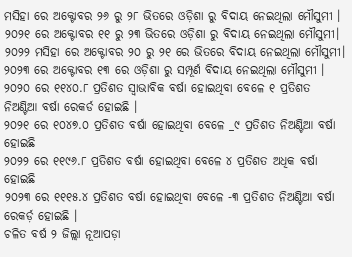ମସିହା ରେ ଅକ୍ଟୋବର ୨୬ ରୁ ୨୮ ଭିତରେ ଓଡ଼ିଶା ରୁ ବିଦାୟ ନେଇଥିଲା ମୌସୁମୀ ।
୨୦୨୧ ରେ ଅକ୍ଟୋବର ୧୧ ରୁ ୨୩ ଭିତରେ ଓଡ଼ିଶା ରୁ ବିଦାୟ ନେଇଥିଲା ମୌସୁମୀ।
୨୦୨୨ ମସିହା ରେ ଅକ୍ଟୋବର ୨୦ ରୁ ୨୧ ରେ ଭିତରେ ବିଦାୟ ନେଇଥିଲା ମୌସୁମୀ।
୨୦୨୩ ରେ ଅକ୍ଟୋବର ୧୩ ରେ ଓଡ଼ିଶା ରୁ ସମ୍ପୂର୍ଣ ବିଦାୟ ନେଇଥିଲା ମୌସୁମୀ ।
୨୦୨୦ ରେ ୧୧୪୦.୮ ପ୍ରତିଶତ ସ୍ବାଭାବିକ ବର୍ଷା ହୋଇଥିବା ବେଳେ ୧ ପ୍ରତିଶତ ନିଅଣ୍ଟିଆ ବର୍ଷା ରେକର୍ଡ ହୋଇଛି ।
୨୦୨୧ ରେ ୧୦୪୭.୦ ପ୍ରତିଶତ ବର୍ଷା ହୋଇଥିବା ବେଳେ _୯ ପ୍ରତିଶତ ନିଅଣ୍ଟିଆ ବର୍ଷା ହୋଇଛି
୨୦୨୨ ରେ ୧୧୯୬.୮ ପ୍ରତିଶତ ବର୍ଷା ହୋଇଥିବା ବେଳେ ୪ ପ୍ରତିଶତ ଅଧିକ ବର୍ଷା ହୋଇଛି
୨୦୨୩ ରେ ୧୧୧୫.୪ ପ୍ରତିଶତ ବର୍ଷା ହୋଇଥିବା ବେଳେ -୩ ପ୍ରତିଶତ ନିଅଣ୍ଟିଆ ବର୍ଷା ରେକର୍ଡ଼ ହୋଇଛି ।
ଚଳିତ ବର୍ଷ ୨ ଜିଲ୍ଲା ନୂଆପଡ଼ା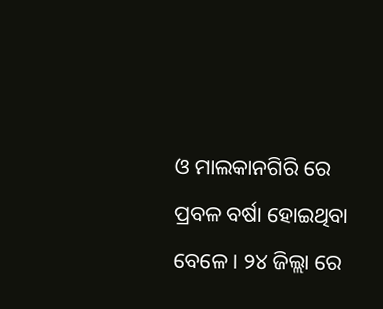ଓ ମାଲକାନଗିରି ରେ ପ୍ରବଳ ବର୍ଷା ହୋଇଥିବା ବେଳେ । ୨୪ ଜିଲ୍ଲା ରେ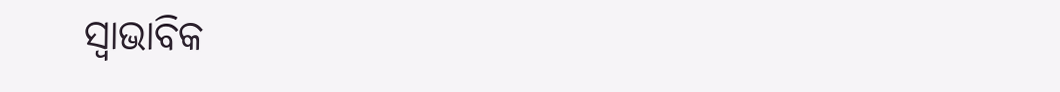ସ୍ବାଭାବିକ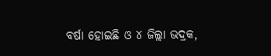ବର୍ଷା ହୋଇଛି ଓ ୪ ଜିଲ୍ଲା ଭଦ୍ରକ,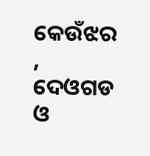କେଉଁଝର , ଦେଓଗଡ ଓ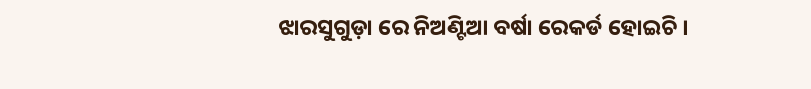ଝାରସୁଗୁଡ଼ା ରେ ନିଅଣ୍ଟିଆ ବର୍ଷା ରେକର୍ଡ ହୋଇଚି ।